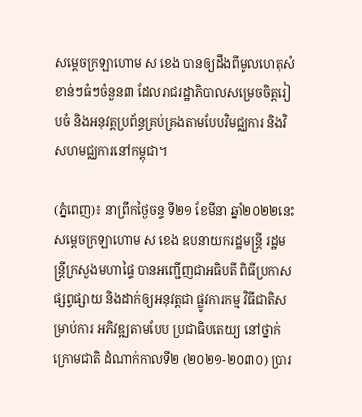សម្ដេចក្រឡាហោម ស ខេង បានឲ្យដឹងពីមូលហេតុសំខាន់ៗធំៗចំនួន៣ ដែលរាជរដ្ឋាភិបាលសម្រេចចិត្តរៀបចំ និងអនុវត្តប្រព័ន្ធគ្រប់គ្រងតាមបែបវិមជ្ឈការ និងវិសហមជ្ឈការនៅកម្ពុជា។

(ភ្នំពេញ)៖ នាព្រឹកថ្ងៃចន្ទ ទី២១ ខែមីនា ឆ្នាំ២០២២នេះ សម្ដេចក្រឡាហោម ស ខេង ឧបនាយករដ្ឋមន្ត្រី រដ្ឋមន្ត្រីក្រសួងមហាផ្ទៃ បានអញ្ជើញជាអធិបតី ពិធីប្រកាសផ្សព្វផ្សាយ និងដាក់ឲ្យអនុវត្តជា ផ្លូវការកម្ម វិធីជាតិសម្រាប់ការ អភិវឌ្ឍតាមបែប ប្រជាធិបតេយ្យ នៅថ្នាក់ក្រោមជាតិ ដំណាក់កាលទី២ (២០២១-២០៣០) ប្រារ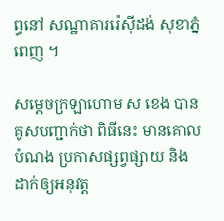ព្ធនៅ សណ្ឋាគាររ៉េស៊ីដង់ សុខាភ្នំពេញ ។

សម្ដេចក្រឡាហោម ស ខេង បានគូសបញ្ជាក់ថា ពិធីនេះ មានគោលបំណង ប្រកាសផ្សព្វផ្សាយ និងដាក់ឲ្យអនុវត្ត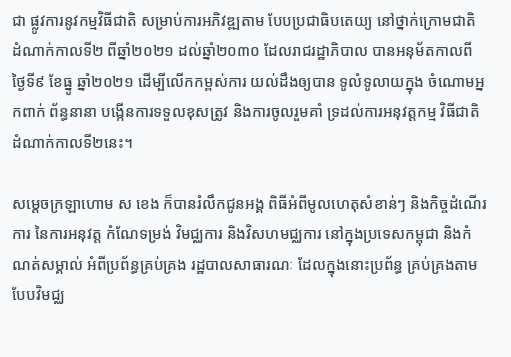ជា ផ្លូវការនូវកម្មវិធីជាតិ សម្រាប់ការអភិវឌ្ឍតាម បែបប្រជាធិបតេយ្យ នៅថ្នាក់ក្រោមជាតិ  ដំណាក់កាលទី២ ពីឆ្នាំ២០២១ ដល់ឆ្នាំ២០៣០ ដែលរាជរដ្ឋាភិបាល បានអនុម័តកាលពី ថ្ងៃទី៩ ខែធ្នូ ឆ្នាំ២០២១ ដើម្បីលើកកម្ពស់ការ យល់ដឹងឲ្យបាន ទូលំទូលាយក្នុង ចំណោមអ្នកពាក់ ព័ន្ធនានា បង្កើនការទទួលខុសត្រូវ និងការចូលរួមគាំ ទ្រដល់ការអនុវត្តកម្ម វិធីជាតិ ដំណាក់កាលទី២នេះ។

សម្ដេចក្រឡាហោម ស ខេង ក៏បានរំលឹកជូនអង្គ ពិធីអំពីមូលហេតុសំខាន់ៗ និងកិច្ចដំណើរការ នៃការអនុវត្ត កំណែទម្រង់ វិមជ្ឈការ និងវិសហមជ្ឈការ នៅក្នុងប្រទេសកម្ពុជា និងកំណត់សម្គាល់ អំពីប្រព័ន្ធគ្រប់គ្រង រដ្ឋបាលសាធារណៈ ដែលក្នុងនោះប្រព័ន្ធ គ្រប់គ្រងតាមបែបវិមជ្ឈ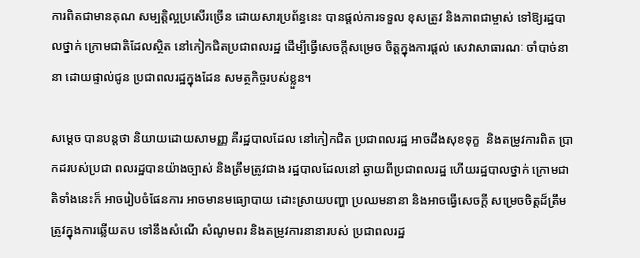ការពិតជាមានគុណ សម្បត្តិល្អប្រសើរច្រើន ដោយសារប្រព័ន្ធនេះ បានផ្តល់ការទទួល ខុសត្រូវ និងភាពជាម្ចាស់ ទៅឱ្យរដ្ឋបាលថ្នាក់ ក្រោមជាតិដែលស្ថិត នៅកៀកជិតប្រជាពលរដ្ឋ ដើម្បីធ្វើសេចក្ដីសម្រេច ចិត្តក្នុងការផ្តល់ សេវាសាធារណៈ ចាំបាច់នានា ដោយផ្ទាល់ជូន ប្រជាពលរដ្ឋក្នុងដែន សមត្ថកិច្ចរបស់ខ្លួន។

សម្ដេច បានបន្តថា និយាយដោយសាមញ្ញ គឺរដ្ឋបាលដែល នៅកៀកជិត ប្រជាពលរដ្ឋ អាចដឹងសុខទុក្ខ  និងតម្រូវការពិត ប្រាកដរបស់ប្រជា ពលរដ្ឋបានយ៉ាងច្បាស់ និងត្រឹមត្រូវជាង រដ្ឋបាលដែលនៅ ឆ្ងាយពីប្រជាពលរដ្ឋ ហើយរដ្ឋបាលថ្នាក់ ក្រោមជាតិទាំងនេះក៏ អាចរៀបចំផែនការ អាចមានមធ្យោបាយ ដោះស្រាយបញ្ហា ប្រឈមនានា និងអាចធ្វើសេចក្តី សម្រេចចិត្តដ៏ត្រឹម ត្រូវក្នុងការឆ្លើយតប ទៅនឹងសំណើ សំណូមពរ និងតម្រូវការនានារបស់ ប្រជាពលរដ្ឋ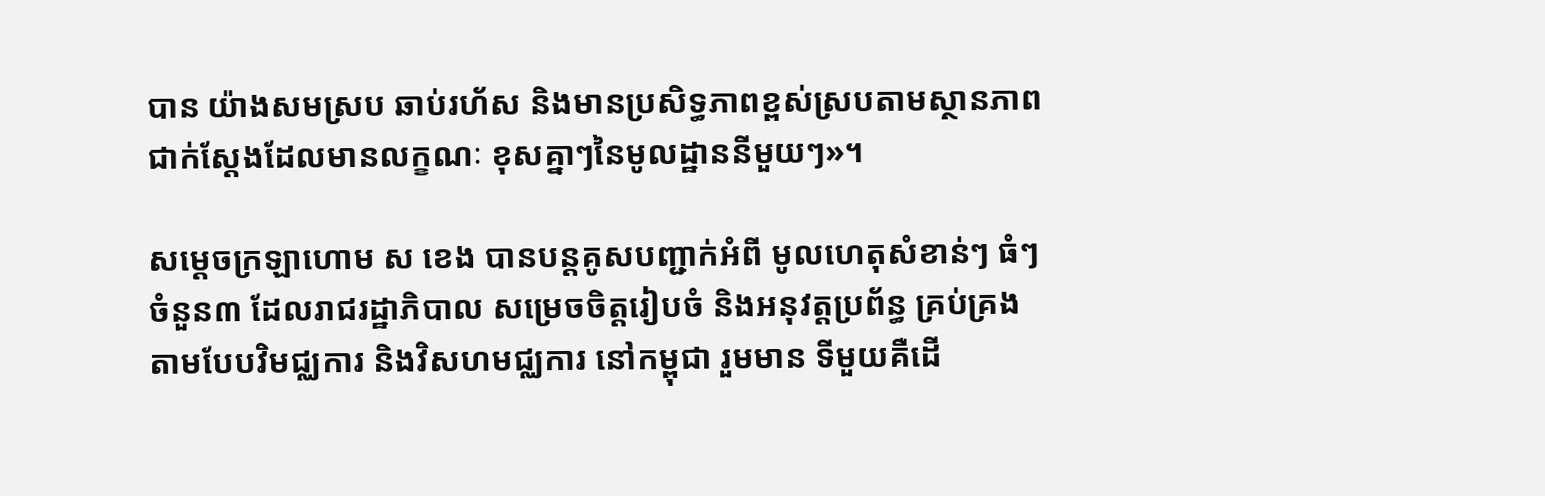បាន យ៉ាងសមស្រប ឆាប់រហ័ស និងមានប្រសិទ្ធភាពខ្ពស់ស្របតាមស្ថានភាព ជាក់ស្តែងដែលមានលក្ខណៈ ខុសគ្នាៗនៃមូលដ្ឋាននីមួយៗ»។

សម្ដេចក្រឡាហោម ស ខេង បានបន្តគូសបញ្ជាក់អំពី មូលហេតុសំខាន់ៗ ធំៗចំនួន៣ ដែលរាជរដ្ឋាភិបាល សម្រេចចិត្តរៀបចំ និងអនុវត្តប្រព័ន្ធ គ្រប់គ្រងតាមបែបវិមជ្ឈការ និងវិសហមជ្ឈការ នៅកម្ពុជា រួមមាន ទីមួយគឺដើ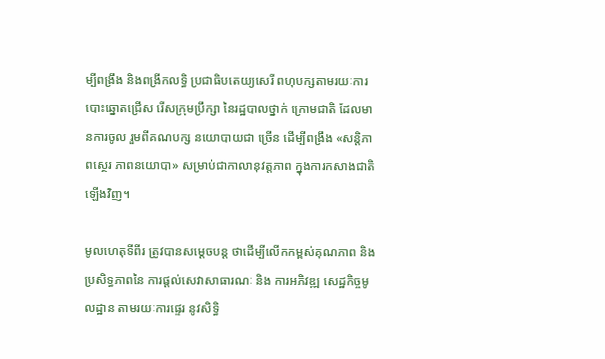ម្បីពង្រឹង និងពង្រីកលទ្ធិ ប្រជាធិបតេយ្យសេរី ពហុបក្សតាមរយៈការ បោះឆ្នោតជ្រើស រើសក្រុមប្រឹក្សា នៃរដ្ឋបាលថ្នាក់ ក្រោមជាតិ ដែលមានការចូល រួមពីគណបក្ស នយោបាយជា ច្រើន ដើម្បីពង្រឹង «សន្តិភាពស្ថេរ ភាពនយោបា» សម្រាប់ជាកាលានុវត្តភាព ក្នុងការកសាងជាតិឡើងវិញ។

មូលហេតុទីពីរ ត្រូវបានសម្ដេចបន្ត ថាដើម្បីលើកកម្ពស់គុណភាព និងប្រសិទ្ធភាពនៃ ការផ្តល់សេវាសាធារណៈ និង ការអភិវឌ្ឍ សេដ្ឋកិច្ចមូលដ្ឋាន តាមរយៈការផ្ទេរ នូវសិទ្ធិ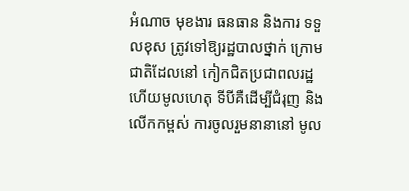អំណាច មុខងារ ធនធាន និងការ ទទួលខុស ត្រូវទៅឱ្យរដ្ឋបាលថ្នាក់ ក្រោមជាតិដែលនៅ កៀកជិតប្រជាពលរដ្ឋ ហើយមូលហេតុ ទីបីគឺដើម្បីជំរុញ និងលើកកម្ពស់ ការចូលរួមនានានៅ មូល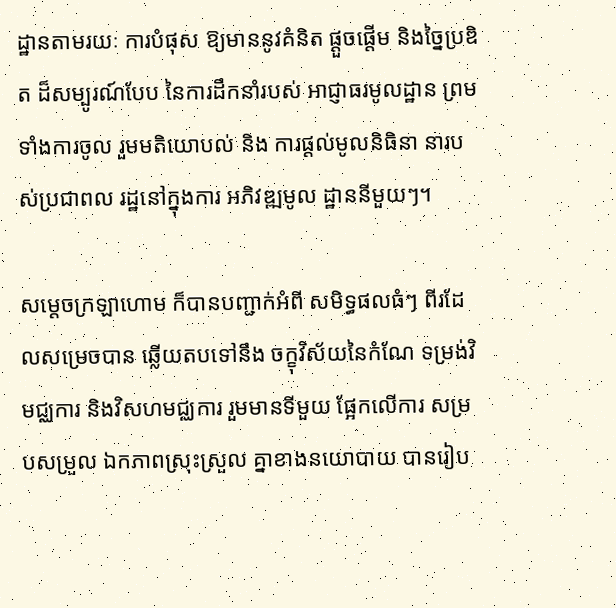ដ្ឋានតាមរយៈ ការបំផុស ឱ្យមាននូវគំនិត ផ្តួចផ្តើម និងច្នៃប្រឌិត ដ៏សម្បូរណ៍បែប នៃការដឹកនាំរបស់ អាជ្ញាធរមូលដ្ឋាន ព្រមទាំងការចូល រួមមតិយោបល់ និង ការផ្ដល់មូលនិធិនា នារបស់ប្រជាពល រដ្ឋនៅក្នុងការ អភិវឌ្ឍមូល ដ្ឋាននីមួយៗ។

សម្ដេចក្រឡាហោម ក៏បានបញ្ជាក់អំពី សមិទ្ធផលធំៗ ពីរដែលសម្រេចបាន ឆ្លើយតបទៅនឹង ចក្ខុវិស័យនៃកំណែ ទម្រង់វិមជ្ឈការ និងវិសហមជ្ឈការ រួមមានទីមួយ ផ្អែកលើការ សម្របសម្រួល ឯកភាពស្រុះស្រួល គ្នាខាងនយោបាយ បានរៀប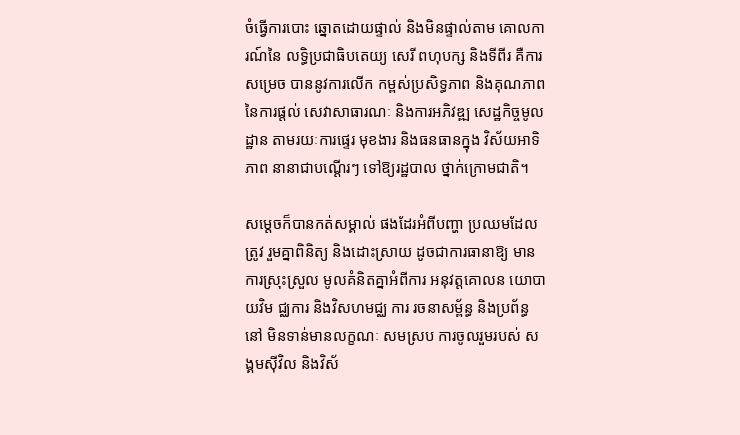ចំធ្វើការបោះ ឆ្នោតដោយផ្ទាល់ និងមិនផ្ទាល់តាម គោលការណ៍នៃ លទ្ធិប្រជាធិបតេយ្យ សេរី ពហុបក្ស និងទីពីរ គឺការសម្រេច បាននូវការលើក កម្ពស់ប្រសិទ្ធភាព និងគុណភាព នៃការផ្តល់ សេវាសាធារណៈ និងការអភិវឌ្ឍ សេដ្ឋកិច្ចមូលដ្ឋាន តាមរយៈការផ្ទេរ មុខងារ និងធនធានក្នុង វិស័យអាទិភាព នានាជាបណ្ដើរៗ ទៅឱ្យរដ្ឋបាល ថ្នាក់ក្រោមជាតិ។

សម្ដេចក៏បានកត់សម្គាល់ ផងដែរអំពីបញ្ហា ប្រឈមដែលត្រូវ រួមគ្នាពិនិត្យ និងដោះស្រាយ ដូចជាការធានាឱ្យ មានការស្រុះស្រួល មូលគំនិតគ្នាអំពីការ អនុវត្តគោលន យោបាយវិម ជ្ឈការ និងវិសហមជ្ឈ ការ រចនាសម្ព័ន្ធ និងប្រព័ន្ធនៅ មិនទាន់មានលក្ខណៈ សមស្រប ការចូលរួមរបស់ សង្គមស៊ីវិល និងវិស័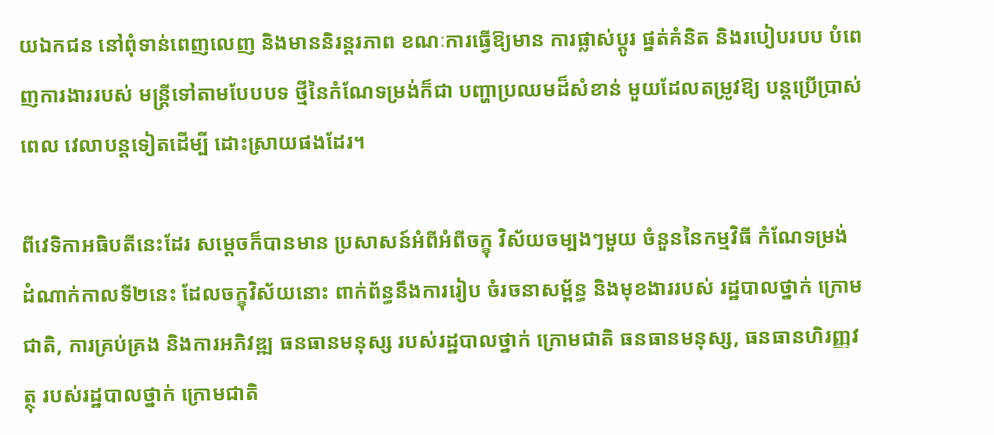យឯកជន នៅពុំទាន់ពេញលេញ និងមាននិរន្តរភាព ខណៈការធ្វើឱ្យមាន ការផ្លាស់ប្ដូរ ផ្នត់គំនិត និងរបៀបរបប បំពេញការងាររបស់ មន្ត្រីទៅតាមបែបបទ ថ្មីនៃកំណែទម្រង់ក៏ជា បញ្ហាប្រឈមដ៏សំខាន់ មួយដែលតម្រូវឱ្យ បន្តប្រើប្រាស់ពេល វេលាបន្តទៀតដើម្បី ដោះស្រាយផងដែរ។

ពីវេទិកាអធិបតីនេះដែរ សម្ដេចក៏បានមាន ប្រសាសន៍អំពីអំពីចក្ខុ វិស័យចម្បងៗមួយ ចំនួននៃកម្មវិធី កំណែទម្រង់ ដំណាក់កាលទី២នេះ ដែលចក្ខុវិស័យនោះ ពាក់ព័ន្ធនឹងការរៀប ចំរចនាសម្ព័ន្ធ និងមុខងាររបស់ រដ្ឋបាលថ្នាក់ ក្រោមជាតិ, ការគ្រប់គ្រង និងការអភិវឌ្ឍ ធនធានមនុស្ស របស់រដ្ឋបាលថ្នាក់ ក្រោមជាតិ ធនធានមនុស្ស, ធនធានហិរញ្ញវត្ថុ របស់រដ្ឋបាលថ្នាក់ ក្រោមជាតិ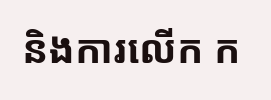និងការលើក ក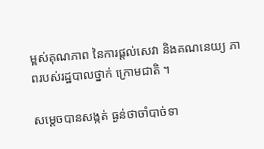ម្ពស់គុណភាព នៃការផ្តល់សេវា និងគណនេយ្យ ភាពរបស់រដ្ឋបាលថ្នាក់ ក្រោមជាតិ ។

សម្ដេចបានសង្កត់ ធ្ងន់ថាចាំបាច់ទា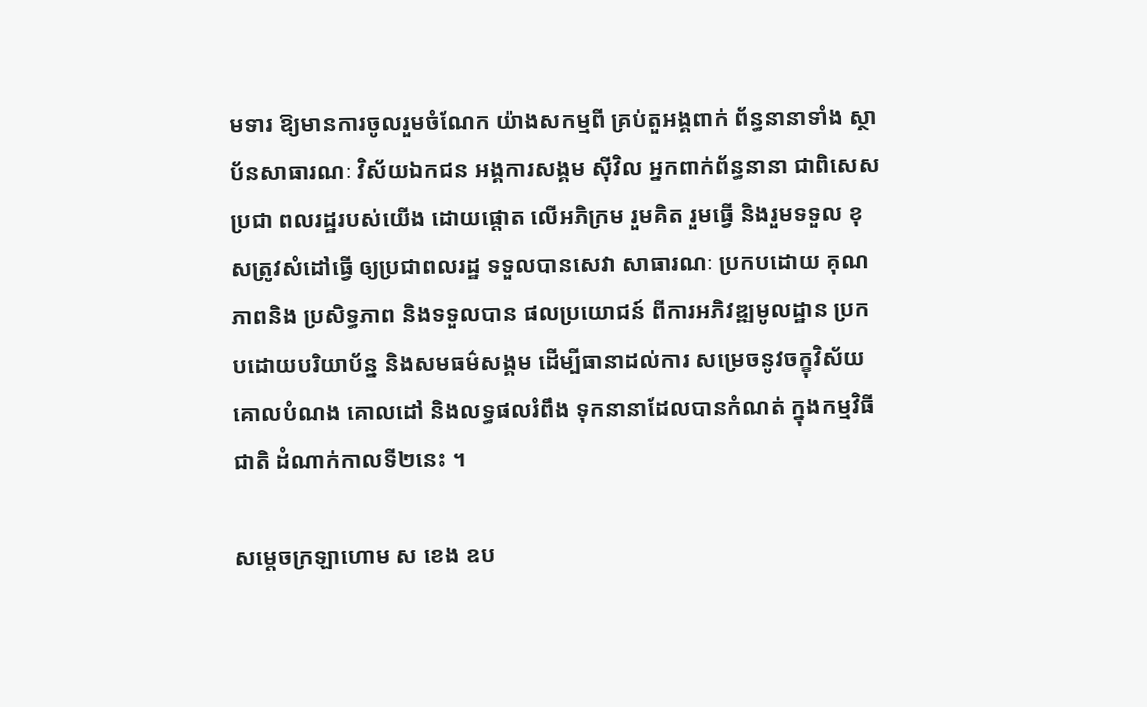មទារ ឱ្យមានការចូលរួមចំណែក យ៉ាងសកម្មពី គ្រប់តួអង្គពាក់ ព័ន្ធនានាទាំង ស្ថាប័នសាធារណៈ វិស័យឯកជន អង្គការសង្គម ស៊ីវិល អ្នកពាក់ព័ន្ធនានា ជាពិសេសប្រជា ពលរដ្ឋរបស់យើង ដោយផ្តោត លើអភិក្រម រួមគិត រួមធ្វើ និងរួមទទួល ខុសត្រូវសំដៅធ្វើ ឲ្យប្រជាពលរដ្ឋ ទទួលបានសេវា សាធារណៈ ប្រកបដោយ គុណភាពនិង ប្រសិទ្ធភាព និងទទួលបាន ផលប្រយោជន៍ ពីការអភិវឌ្ឍមូលដ្ឋាន ប្រកបដោយបរិយាប័ន្ន និងសមធម៌សង្គម ដើម្បីធានាដល់ការ សម្រេចនូវចក្ខុវិស័យ គោលបំណង គោលដៅ និងលទ្ធផលរំពឹង ទុកនានាដែលបានកំណត់ ក្នុងកម្មវិធីជាតិ ដំណាក់កាលទី២នេះ ។

សម្ដេចក្រឡាហោម ស ខេង ឧប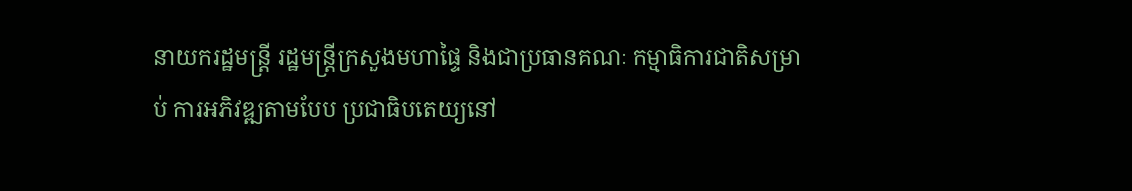នាយករដ្ឋមន្រ្តី រដ្ឋមន្រ្តីក្រសួងមហាផ្ទៃ និងជាប្រធានគណៈ កម្មាធិការជាតិសម្រាប់ ការអភិវឌ្ឍតាមបែប ប្រជាធិបតេយ្យនៅ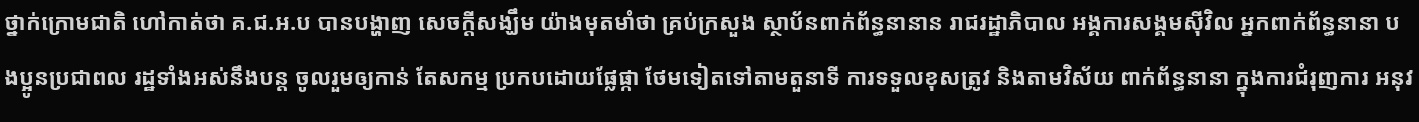ថ្នាក់ក្រោមជាតិ ហៅកាត់ថា គ.ជ.អ.ប បានបង្ហាញ សេចក្ដីសង្ឃឹម យ៉ាងមុតមាំថា គ្រប់ក្រសួង ស្ថាប័នពាក់ព័ន្ធនានាន រាជរដ្ឋាភិបាល អង្គការសង្គមស៊ីវិល អ្នកពាក់ព័ន្ធនានា បងប្អូនប្រជាពល រដ្ឋទាំងអស់នឹងបន្ត ចូលរួមឲ្យកាន់ តែសកម្ម ប្រកបដោយផ្លែផ្កា ថែមទៀតទៅតាមតួនាទី ការទទួលខុសត្រូវ និងតាមវិស័យ ពាក់ព័ន្ធនានា ក្នុងការជំរុញការ អនុវ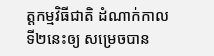ត្តកម្មវិធីជាតិ ដំណាក់កាលទី២នេះឲ្យ សម្រេចបាន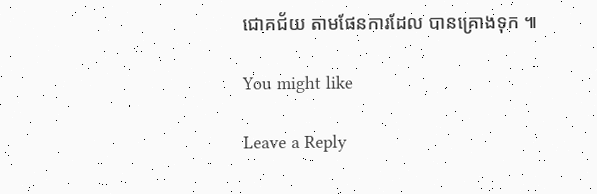ជោគជ័យ តាមផែនការដែល បានគ្រោងទុក ៕

You might like

Leave a Reply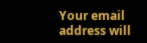Your email address will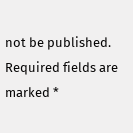not be published. Required fields are marked *